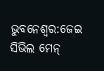ଭୁବନେଶ୍ୱର:ଜେଇ ସିଭିଲ ମେନ୍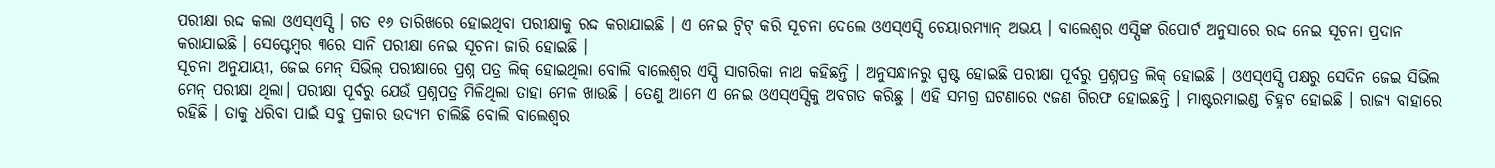ପରୀକ୍ଷା ରଦ୍ଦ କଲା ଓଏସ୍ଏସ୍ସି । ଗତ ୧୬ ତାରିଖରେ ହୋଇଥିବା ପରୀକ୍ଷାକୁ ରଦ୍ଦ କରାଯାଇଛି । ଏ ନେଇ ଟ୍ୱିଟ୍ କରି ସୂଚନା ଦେଲେ ଓଏସ୍ଏସ୍ସି ଚେୟାରମ୍ୟାନ୍ ଅଭୟ । ବାଲେଶ୍ୱର ଏସ୍ପିଙ୍କ ରିପୋର୍ଟ ଅନୁସାରେ ରଦ୍ଦ ନେଇ ସୂଚନା ପ୍ରଦାନ କରାଯାଇଛି । ସେପ୍ଟେମ୍ବର ୩ରେ ସାନି ପରୀକ୍ଷା ନେଇ ସୂଚନା ଜାରି ହୋଇଛି ।
ସୂଚନା ଅନୁଯାୟୀ, ଜେଇ ମେନ୍ ସିଭିଲ୍ ପରୀକ୍ଷାରେ ପ୍ରଶ୍ନ ପତ୍ର ଲିକ୍ ହୋଇଥିଲା ବୋଲି ବାଲେଶ୍ୱର ଏସ୍ପି ସାଗରିକା ନାଥ କହିଛନ୍ତି । ଅନୁସନ୍ଧାନରୁ ସ୍ପଷ୍ଟ ହୋଇଛି ପରୀକ୍ଷା ପୂର୍ବରୁ ପ୍ରଶ୍ନପତ୍ର ଲିକ୍ ହୋଇଛି । ଓଏସ୍ଏସ୍ସି ପକ୍ଷରୁ ସେଦିନ ଜେଇ ସିଭିଲ ମେନ୍ ପରୀକ୍ଷା ଥିଲା। ପରୀକ୍ଷା ପୂର୍ବରୁ ଯେଉଁ ପ୍ରଶ୍ନପତ୍ର ମିଳିଥିଲା ତାହା ମେଳ ଖାଉଛି । ତେଣୁ ଆମେ ଏ ନେଇ ଓଏସ୍ଏସ୍ସିକୁ ଅବଗତ କରିଛୁ । ଏହି ସମଗ୍ର ଘଟଣାରେ ୯ଜଣ ଗିରଫ ହୋଇଛନ୍ତି । ମାଷ୍ଟରମାଇଣ୍ଡ ଚିହ୍ନଟ ହୋଇଛି । ରାଜ୍ୟ ବାହାରେ ରହିଛି । ତାକୁ ଧରିବା ପାଇଁ ସବୁ ପ୍ରକାର ଉଦ୍ୟମ ଚାଲିଛି ବୋଲି ବାଲେଶ୍ୱର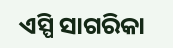ଏସ୍ପି ସାଗରିକା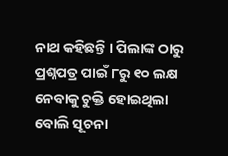ନାଥ କହିଛନ୍ତି । ପିଲାଙ୍କ ଠାରୁ ପ୍ରଶ୍ନପତ୍ର ପାଇଁ ୮ରୁ ୧୦ ଲକ୍ଷ ନେବାକୁ ଚୁକ୍ତି ହୋଇଥିଲା ବୋଲି ସୂଚନା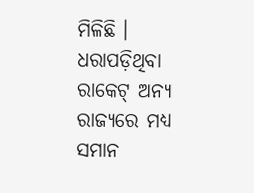ମିଳିଛି । ଧରାପଡ଼ିଥିବା ରାକେଟ୍ ଅନ୍ୟ ରାଜ୍ୟରେ ମଧ୍ୟ ସମାନ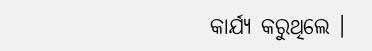କାର୍ଯ୍ୟ କରୁଥିଲେ ।